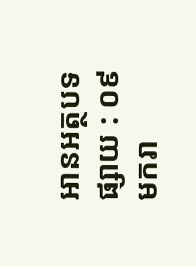អានអត្ថបទ
ផ្សាយ : ០៩ មករា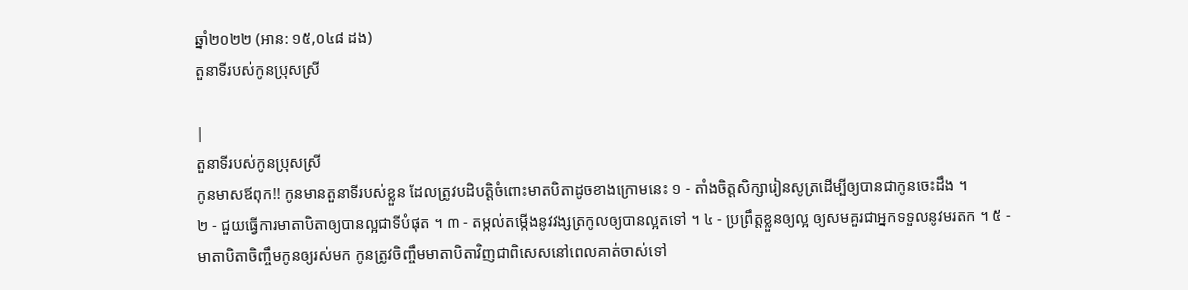ឆ្នាំ២០២២ (អាន: ១៥,០៤៨ ដង)
តួនាទីរបស់កូនប្រុសស្រី

|
តួនាទីរបស់កូនប្រុសស្រី
កូនមាសឪពុក!! កូនមានតួនាទីរបស់ខ្លួន ដែលត្រូវបដិបត្តិចំពោះមាតបិតាដូចខាងក្រោមនេះ ១ ‑ តាំងចិត្តសិក្សារៀនសូត្រដើម្បីឲ្យបានជាកូនចេះដឹង ។
២ ‑ ជួយធ្វើការមាតាបិតាឲ្យបានល្អជាទីបំផុត ។ ៣ ‑ តម្កល់តម្កើងនូវវង្សត្រកូលឲ្យបានល្អតទៅ ។ ៤ ‑ ប្រព្រឹត្តខ្លួនឲ្យល្អ ឲ្យសមគួរជាអ្នកទទួលនូវមរតក ។ ៥ ‑ មាតាបិតាចិញ្ចឹមកូនឲ្យរស់មក កូនត្រូវចិញ្ចឹមមាតាបិតាវិញជាពិសេសនៅពេលគាត់ចាស់ទៅ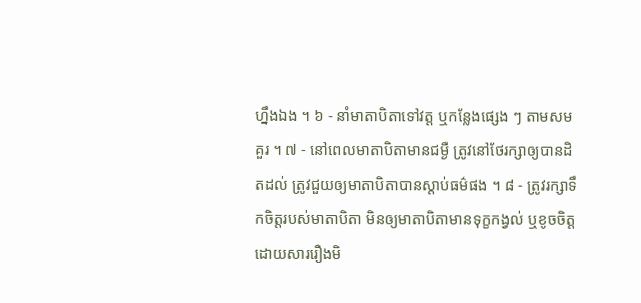ហ្នឹងឯង ។ ៦ ‑ នាំមាតាបិតាទៅវត្ត ឬកន្លែងផ្សេង ៗ តាមសមគួរ ។ ៧ ‑ នៅពេលមាតាបិតាមានជម្ងឺ ត្រូវនៅថែរក្សាឲ្យបានដិតដល់ ត្រូវជួយឲ្យមាតាបិតាបានស្តាប់ធម៌ផង ។ ៨ ‑ ត្រូវរក្សាទឹកចិត្តរបស់មាតាបិតា មិនឲ្យមាតាបិតាមានទុក្ខកង្វល់ ឬខូចចិត្តដោយសាររឿងមិ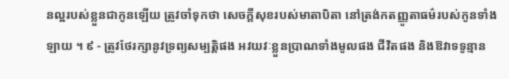នល្អរបស់ខ្លួនជាកូនឡើយ ត្រូវចាំទុកថា សេចក្តីសុខរបស់មាតាបិតា នៅត្រង់កតញ្ញូតាធម៌របស់កូនទាំងឡាយ ។ ៩ ‑ ត្រូវថែរក្សានូវទ្រព្យសម្បត្តិផង អវយវៈខ្លួនប្រាណទាំងមូលផង ជីវិតផង និងឱវាទទូន្មាន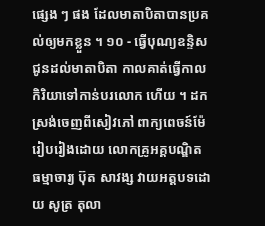ផ្សេង ៗ ផង ដែលមាតាបិតាបានប្រគល់ឲ្យមកខ្លួន ។ ១០ ‑ ធ្វើបុណ្យឧន្ទិសជូនដល់មាតាបិតា កាលគាត់ធ្វើកាលកិរិយាទៅកាន់បរលោក ហើយ ។ ដកស្រង់ចេញពីសៀវភៅ ពាក្យពេចន៍ម៉ែ
រៀបរៀងដោយ លោកគ្រូអគ្គបណ្ឌិត ធម្មាចារ្យ ប៊ុត សាវង្ស វាយអត្តបទដោយ សូត្រ តុលា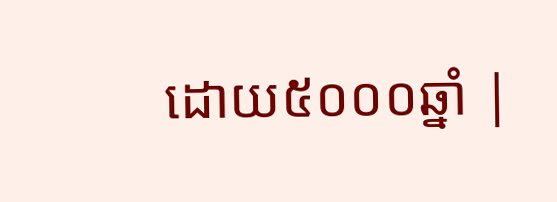ដោយ៥០០០ឆ្នាំ |